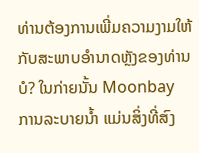ທ່ານຕ້ອງການເພີ່ມຄວາມງາມໃຫ້ກັບສະພາບອຳນາດຫຼັງຂອງທ່ານບໍ? ໃນກ່າຍນັ້ນ Moonbay ການລະບາຍນໍ້າ ແມ່ນສິ່ງທີ່ສົງ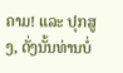ຄາມ! ແລະ ປຸກສູງ, ດັ່ງນັ້ນທ່ານບໍ່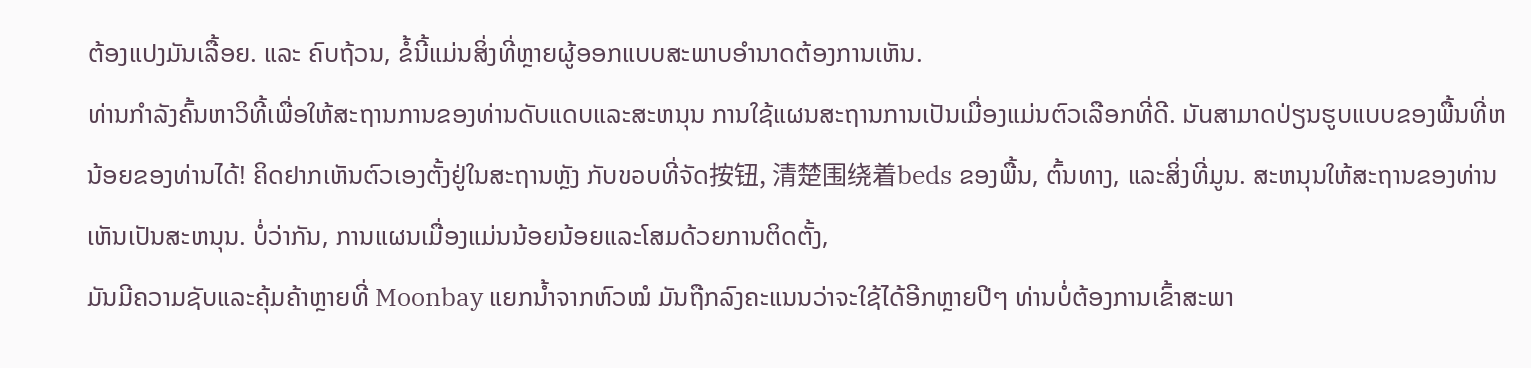ຕ້ອງແປງມັນເລື້ອຍ. ແລະ ຄົບຖ້ວນ, ຂໍ້ນີ້ແມ່ນສິ່ງທີ່ຫຼາຍຜູ້ອອກແບບສະພາບອຳນາດຕ້ອງການເຫັນ.
ທ່ານກຳລັງຄົ້ນຫາວິທີ້ເພື່ອໃຫ້ສະຖານການຂອງທ່ານດັບແດບແລະສະຫນຸນ ການໃຊ້ແຜນສະຖານການເປັນເມື່ອງແມ່ນຕົວເລືອກທີ່ດີ. มันສາມາດປ່ຽນຮູບແບບຂອງພື້ນທີ່ຫນ້ອຍຂອງທ່ານໄດ້! ຄິດຢາກເຫັນຕົວເອງຕັ້ງຢູ່ໃນສະຖານຫຼັງ ກັບขอบທີ່ຈັດ按钮, 清楚围绕着beds ຂອງພື້ນ, ຕົ້ນທາງ, ແລະສິ່ງທີ່ມູນ. ສະຫນຸນໃຫ້ສະຖານຂອງທ່ານເຫັນເປັນສະຫນຸນ. ບໍ່ວ່າກັນ, ການແຜນເມື່ອງແມ່ນນ້ອຍນ້ອຍແລະໂສມດ້ວຍການຕິດຕັ້ງ,
ມັນມີຄວາມຊັບແລະຄຸ້ມຄ້າຫຼາຍທີ່ Moonbay ແຍກນ້ຳຈາກຫົວໝໍ ມັນຖືກລົງຄະແນນວ່າຈະໃຊ້ໄດ້ອີກຫຼາຍປີໆ ທ່ານບໍ່ຕ້ອງການເຂົ້າສະພາ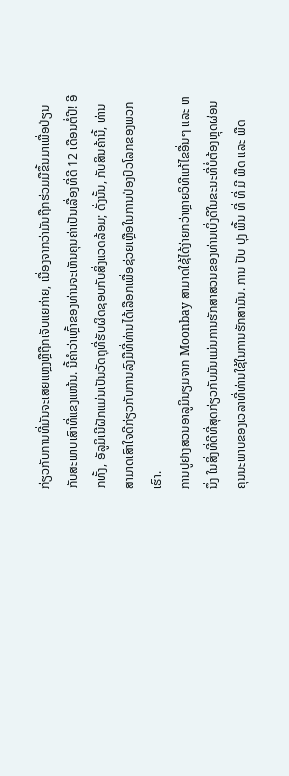ກ່ຽວກັບການທີ່ມັນຈະເສຍແຫຼງຫຼືຖືກເຈັບແຍກ່າຍ, ເນື່ອງຈາກວ່າມັນຖືກຮ່ວມມືຂຶ້ນມາເພື່ອປ່ຽນກັບສະພາບເສົາທີ່ແຂງແໜ້ນ. ນີ້ຄໍາວ່າເຫຼົ້າຂອງທ່ານຈະເຫັນຄຸນຄ່າເປັນເລື່ອງທີ່ດີ 12 ເດືອນຕໍ່ປີ! ອີກທັ້ງ, ອັລູມິເນີຝັກແມ່ນເປັນວັດຖຸທີ່ຮັບຜິດຊອບກັບສິ່ງແວດລ້ອມ; ດັ່ງນັ້ນ, ກັບສິນຄ້ານີ້, ທ່ານສາມາດເສົາໃຈດີກ່ຽວກັບການລົງມືທີ່ທ່ານໄດ້ເລືອກເພື່ອຊ່ວຍເຫຼືອໃນການປ່ອງປົວໂລກຂອງພວກເຮົາ.
ການປູຢາງສວນອາລູມິນຽມຈາກ Moonbay ສາມາດໃຊ້ໄດ້ງ່າຍກວ່າຫຼາຍວິທີແກ້ໄຂອື່ນໆ ແລະ ຫນຶ່ງ ໃນສິ່ງທີ່ດີທີ່ສຸດກ່ຽວກັບມັນແມ່ນການຮັກສາສວນຂອງທ່ານເບິ່ງດີໃນຂະນະທີ່ບໍ່ຕ້ອງຫຼຸດຜ່ອນຄຸນນະພາບຂອງເວລາທີ່ທ່ານໃຊ້ໃນການຮັກສາມັນ. ການ ປັບ ປຸງ ພື້ນ ທີ່ ທີ່ ມີ ພືດ ແລະ ພືດ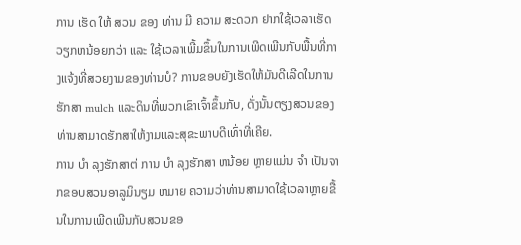ການ ເຮັດ ໃຫ້ ສວນ ຂອງ ທ່ານ ມີ ຄວາມ ສະດວກ ຢາກໃຊ້ເວລາເຮັດວຽກຫນ້ອຍກວ່າ ແລະ ໃຊ້ເວລາເພີ້ມຂຶ້ນໃນການເພີດເພີນກັບພື້ນທີ່ກາງແຈ້ງທີ່ສວຍງາມຂອງທ່ານບໍ? ການຂອບຍັງເຮັດໃຫ້ມັນດີເລີດໃນການຮັກສາ mulch ແລະດິນທີ່ພວກເຂົາເຈົ້າຂຶ້ນກັບ, ດັ່ງນັ້ນຕຽງສວນຂອງທ່ານສາມາດຮັກສາໃຫ້ງາມແລະສຸຂະພາບດີເທົ່າທີ່ເຄີຍ.
ການ ບໍາ ລຸງຮັກສາຕ່ ການ ບໍາ ລຸງຮັກສາ ຫນ້ອຍ ຫຼາຍແມ່ນ ຈໍາ ເປັນຈາກຂອບສວນອາລູມິນຽມ ຫມາຍ ຄວາມວ່າທ່ານສາມາດໃຊ້ເວລາຫຼາຍຂື້ນໃນການເພີດເພີນກັບສວນຂອ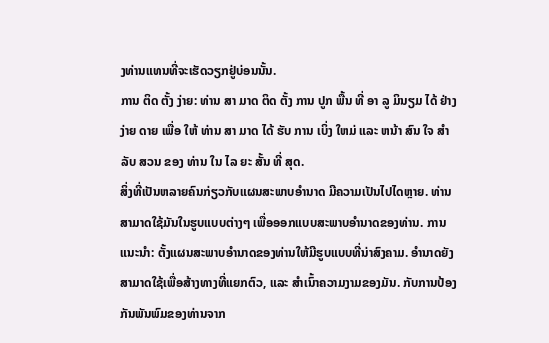ງທ່ານແທນທີ່ຈະເຮັດວຽກຢູ່ບ່ອນນັ້ນ.
ການ ຕິດ ຕັ້ງ ງ່າຍ: ທ່ານ ສາ ມາດ ຕິດ ຕັ້ງ ການ ປູກ ພື້ນ ທີ່ ອາ ລູ ມິນຽມ ໄດ້ ຢ່າງ ງ່າຍ ດາຍ ເພື່ອ ໃຫ້ ທ່ານ ສາ ມາດ ໄດ້ ຮັບ ການ ເບິ່ງ ໃຫມ່ ແລະ ຫນ້າ ສົນ ໃຈ ສໍາ ລັບ ສວນ ຂອງ ທ່ານ ໃນ ໄລ ຍະ ສັ້ນ ທີ່ ສຸດ.
ສິ່ງທີ່ເປັນຫລາຍຄົນກ່ຽວກັບແຜນສະພາບອຳນາດ ມີຄວາມເປັນໄປໄດຫຼາຍ. ທ່ານສາມາດໃຊ້ມັນໃນຮູບແບບຕ່າງໆ ເພື່ອອອກແບບສະພາບອຳນາດຂອງທ່ານ. ການແນະນຳ: ຕັ້ງແຜນສະພາບອຳນາດຂອງທ່ານໃຫ້ມີຮູບແບບທີ່ນ່າສົງຄາມ. ອຳນາດຍັງສາມາດໃຊ້ເພື່ອສ້າງທາງທີ່ແຍກຕົວ, ແລະ ສຳເນົ້າຄວາມງາມຂອງມັນ. ກັບການປ້ອງກັນພັນພົມຂອງທ່ານຈາກ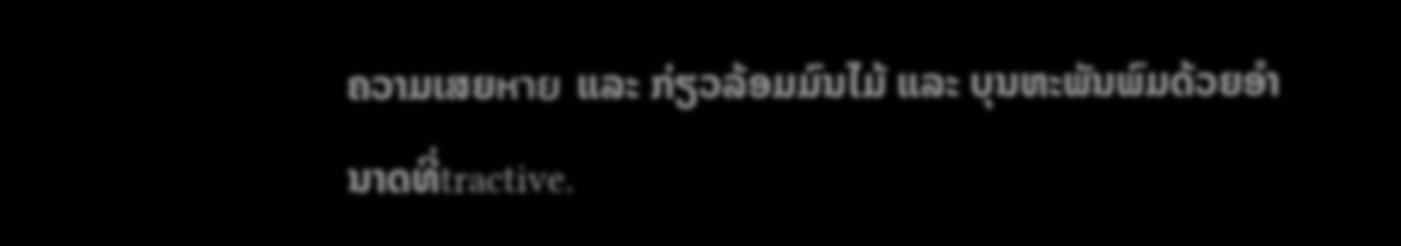ຄວາມເສຍหาย ແລະ ກ່ຽວລ້ອມມົນໄມ້ ແລະ ບຸນຫະພັນພົມດ້ວຍອຳນາດທີ່tractive.